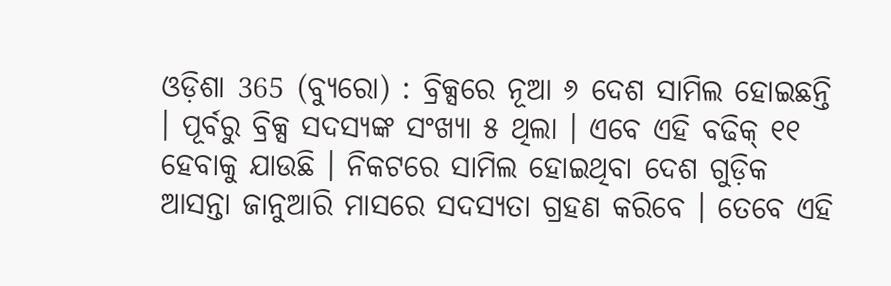ଓଡ଼ିଶା 365 (ବ୍ୟୁରୋ) : ବ୍ରିକ୍ସରେ ନୂଆ ୬ ଦେଶ ସାମିଲ ହୋଇଛନ୍ତି । ପୂର୍ବରୁ ବ୍ରିକ୍ସ ସଦସ୍ୟଙ୍କ ସଂଖ୍ୟା ୫ ଥିଲା । ଏବେ ଏହି ବଢିକ୍ ୧୧ ହେବାକୁ ଯାଉଛି । ନିକଟରେ ସାମିଲ ହୋଇଥିବା ଦେଶ ଗୁଡ଼ିକ ଆସନ୍ତା ଜାନୁଆରି ମାସରେ ସଦସ୍ୟତା ଗ୍ରହଣ କରିବେ । ତେବେ ଏହି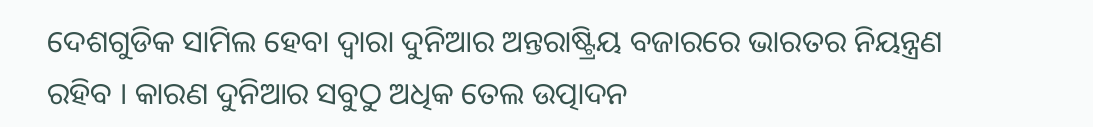ଦେଶଗୁଡିକ ସାମିଲ ହେବା ଦ୍ୱାରା ଦୁନିଆର ଅନ୍ତରାଷ୍ଟ୍ରିୟ ବଜାରରେ ଭାରତର ନିୟନ୍ତ୍ରଣ ରହିବ । କାରଣ ଦୁନିଆର ସବୁଠୁ ଅଧିକ ତେଲ ଉତ୍ପାଦନ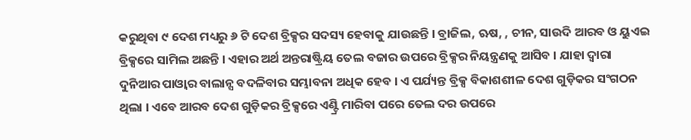କରୁଥିବା ୯ ଦେଶ ମଧ୍ୟରୁ ୬ ଟି ଦେଶ ବ୍ରିକ୍ସର ସଦସ୍ୟ ହେବାକୁ ଯାଉଛନ୍ତି । ବ୍ରାଜିଲ, ଋଷ, , ଚୀନ, ସାଉଦି ଆରବ ଓ ୟୁଏଇ ବ୍ରିକ୍ସରେ ସାମିଲ ଅଛନ୍ତି । ଏହାର ଅର୍ଥ ଅନ୍ତରାଷ୍ଟ୍ରିୟ ତେଲ ବଜାର ଉପରେ ବ୍ରିକ୍ସର ନିୟନ୍ତ୍ରଣକୁ ଆସିବ । ଯାହା ଦ୍ବାରା ଦୁନିଆର ପାଓ୍ବାର ବାଲାନ୍ସ ବଦଳିବାର ସମ୍ଭାବନା ଅଧିକ ହେବ । ଏ ପର୍ଯ୍ୟନ୍ତ ବ୍ରିକ୍ସ ବିକାଶଶୀଳ ଦେଶ ଗୁଡ଼ିକର ସଂଗଠନ ଥିଲା । ଏବେ ଆରବ ଦେଶ ଗୁଡ଼ିକର ବ୍ରିକ୍ସରେ ଏଣ୍ଟ୍ରି ମାରିବା ପରେ ତେଲ ଦର ଉପରେ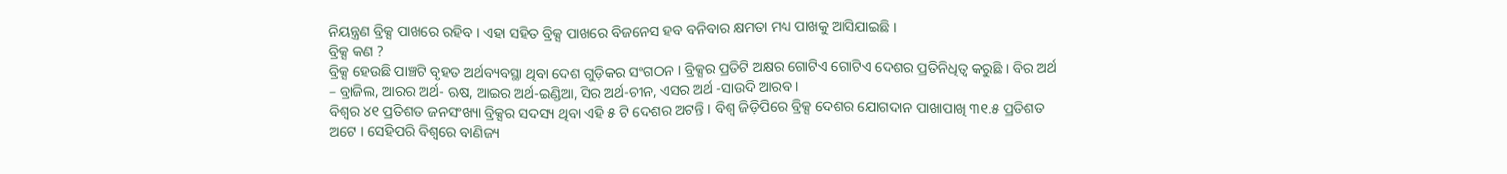ନିୟନ୍ତ୍ରଣ ବ୍ରିକ୍ସ ପାଖରେ ରହିବ । ଏହା ସହିତ ବ୍ରିକ୍ସ ପାଖରେ ବିଜନେସ ହବ ବନିବାର କ୍ଷମତା ମଧ୍ୟ ପାଖକୁ ଆସିଯାଇଛି ।
ବ୍ରିକ୍ସ କଣ ?
ବ୍ରିକ୍ସ ହେଉଛି ପାଞ୍ଚଟି ବୃହତ ଅର୍ଥବ୍ୟବସ୍ଥା ଥିବା ଦେଶ ଗୁଡ଼ିକର ସଂଗଠନ । ବ୍ରିକ୍ସର ପ୍ରତିଟି ଅକ୍ଷର ଗୋଟିଏ ଗୋଟିଏ ଦେଶର ପ୍ରତିନିଧିତ୍ବ କରୁଛି । ବିର ଅର୍ଥ – ବ୍ରାଜିଲ, ଆରର ଅର୍ଥ- ଋଷ, ଆଇର ଅର୍ଥ-ଇଣ୍ଡିଆ, ସିର ଅର୍ଥ-ଚୀନ, ଏସର ଅର୍ଥ -ସାଉଦି ଆରବ ।
ବିଶ୍ବର ୪୧ ପ୍ରତିଶତ ଜନସଂଖ୍ୟା ବ୍ରିକ୍ସର ସଦସ୍ୟ ଥିବା ଏହି ୫ ଟି ଦେଶର ଅଟନ୍ତି । ବିଶ୍ବ ଜିଡ଼ିପିରେ ବ୍ରିକ୍ସ ଦେଶର ଯୋଗଦାନ ପାଖାପାଖି ୩୧.୫ ପ୍ରତିଶତ ଅଟେ । ସେହିପରି ବିଶ୍ବରେ ବାଣିଜ୍ୟ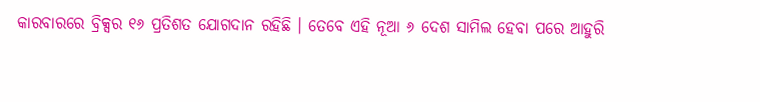କାରବାରରେ ବ୍ରିକ୍ସର ୧୬ ପ୍ରତିଶତ ଯୋଗଦାନ ରହିଛି । ତେବେ ଏହି ନୂଆ ୬ ଦେଶ ସାମିଲ ହେବା ପରେ ଆହୁରି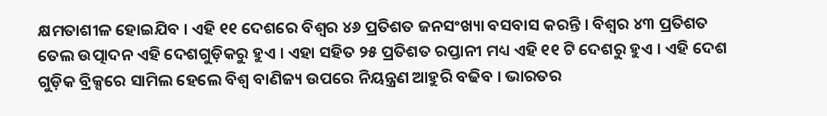କ୍ଷମତାଶୀଳ ହୋଇଯିବ । ଏହି ୧୧ ଦେଶରେ ବିଶ୍ବର ୪୬ ପ୍ରତିଶତ ଜନସଂଖ୍ୟା ବସବାସ କରନ୍ତି । ବିଶ୍ବର ୪୩ ପ୍ରତିଶତ ତେଲ ଉତ୍ପାଦନ ଏହି ଦେଶଗୁଡ଼ିକରୁ ହୁଏ । ଏହା ସହିତ ୨୫ ପ୍ରତିଶତ ରପ୍ତାନୀ ମଧ୍ୟ ଏହି ୧୧ ଟି ଦେଶରୁ ହୁଏ । ଏହି ଦେଶ ଗୁଡ଼ିକ ବ୍ରିକ୍ସରେ ସାମିଲ ହେଲେ ବିଶ୍ୱ ବାଣିଜ୍ୟ ଉପରେ ନିୟନ୍ତ୍ରଣ ଆହୁରି ବଢିବ । ଭାରତର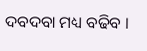ଦବଦବା ମଧ୍ୟ ବଢିବ ।